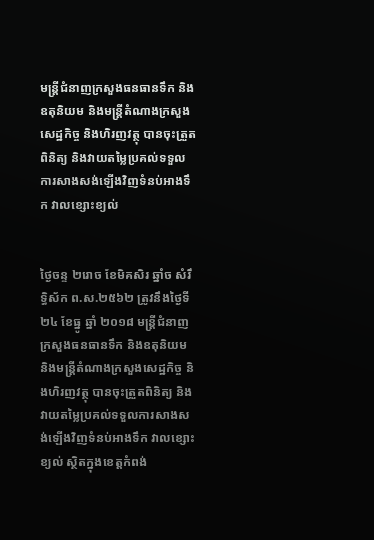មន្ត្រីជំនាញក្រសួងធនធានទឹក និងឧតុនិយម និងមន្ត្រីតំណាងក្រសួងសេដ្ឋកិច្ច និងហិរញវត្ថុ បានចុះត្រួតពិនិត្យ និងវាយតម្លៃប្រគល់ទទួលការសាងសង់ឡើងវិញទំនប់អាងទឹក វាលខ្សោះខ្យល់


ថ្ងៃចន្ទ ២រោច ខែមិគសិរ ឆ្នាំច សំរឹទ្ធិស័ក ព.ស.២៥៦២ ត្រូវនឹងថ្ងៃទី ២៤ ខែធ្នូ ឆ្នាំ ២០១៨ មន្ត្រីជំនាញក្រសួងធនធានទឹក និងឧតុនិយម និងមន្ត្រីតំណាងក្រសួងសេដ្ឋកិច្ច និងហិរញវត្ថុ បានចុះត្រួតពិនិត្យ និងវាយតម្លៃប្រគល់ទទួលការសាងសង់ឡើងវិញទំនប់អាងទឹក វាលខ្សោះខ្យល់ ស្ថិតក្នុងខេត្តកំពង់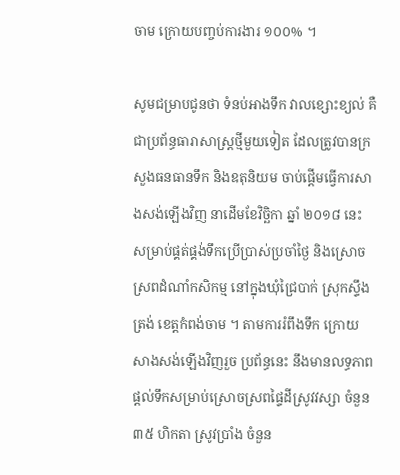ចាម ក្រោយបញ្ចប់ការងារ ១០០% ។

សូមជម្រាបជូនថា ទំនប់អាងទឹក វាលខ្សោះខ្យល់ គឺជាប្រព័ន្ធធារាសាស្ត្រថ្មីមួយទៀត ដែលត្រូវបានក្រសួងធនធានទឹក និងឧតុនិយម ចាប់ផ្តើមធ្វើការសាងសង់ឡើងវិញ នាដើមខែវិច្ឆិកា ឆ្នាំ ២០១៨ នេះ សម្រាប់ផ្គត់ផ្គង់ទឹកប្រើប្រាស់ប្រចាំថ្ងៃ និងស្រោចស្រពដំណាំកសិកម្ម នៅក្នុងឃុំជ្រៃបាក់ ស្រុកស្ទឹងត្រង់ ខេត្តកំពង់ចាម ។ តាមការរំពឹងទឹក ក្រោយសាងសង់ឡើងវិញរួច ប្រព័ន្ធនេះ នឹងមានលទ្ធភាពផ្តល់ទឹកសម្រាប់ស្រោចស្រពផ្ទៃដីស្រូវវស្សា ចំនួន ៣៥ ហិកតា ស្រូវប្រាំង ចំនួន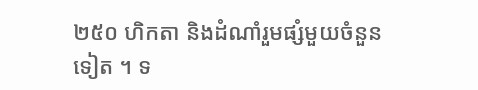២៥០ ហិកតា និងដំណាំរួមផ្សំមួយចំនួនទៀត ។ ទ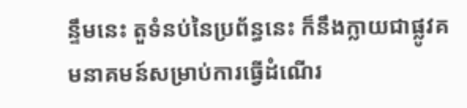ន្ទឹមនេះ តួទំនប់នៃប្រព័ន្ធនេះ ក៏នឹងក្លាយជាផ្លូវគមនាគមន៍សម្រាប់ការធ្វើដំណើរ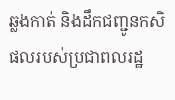ឆ្លងកាត់ និងដឹកជញ្ជូនកសិផលរបស់ប្រជាពលរដ្ឋ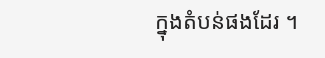ក្នុងតំបន់ផងដែរ ។